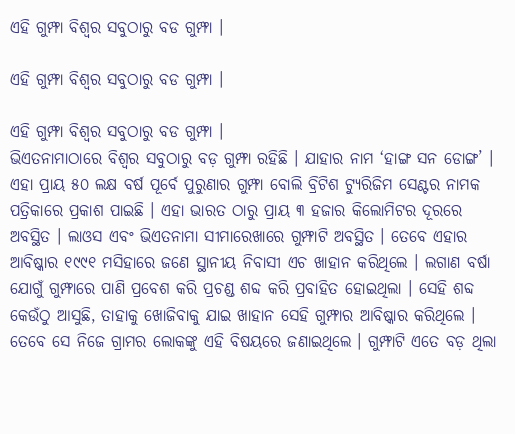ଏହି ଗୁମ୍ଫା ବିଶ୍ୱର ସବୁଠାରୁ ବଡ ଗୁମ୍ଫା ।

ଏହି ଗୁମ୍ଫା ବିଶ୍ୱର ସବୁଠାରୁ ବଡ ଗୁମ୍ଫା ।

ଏହି ଗୁମ୍ଫା ବିଶ୍ୱର ସବୁଠାରୁ ବଡ ଗୁମ୍ଫା ।
ଭିଏତନାମାଠାରେ ବିଶ୍ୱର ସବୁଠାରୁ ବଡ଼ ଗୁମ୍ଫା ରହିଛି । ଯାହାର ନାମ ‘ହାଙ୍ଗ ସନ ଡୋଙ୍ଗ’ । ଏହା ପ୍ରାୟ ୫୦ ଲକ୍ଷ ବର୍ଷ ପୂର୍ବେ ପୁରୁଣାର ଗୁମ୍ଫା ବୋଲି ବ୍ରିଟିଶ ଟ୍ୟୁରିଜିମ ସେଣ୍ଟର ନାମକ ପତ୍ରିକାରେ ପ୍ରକାଶ ପାଇଛି । ଏହା ଭାରତ ଠାରୁ ପ୍ରାୟ ୩ ହଜାର କିଲୋମିଟର ଦୂରରେ ଅବସ୍ଥିତ । ଲାଓସ ଏବଂ ଭିଏତନାମା ସୀମାରେଖାରେ ଗୁମ୍ଫାଟି ଅବସ୍ଥିତ । ତେବେ ଏହାର ଆବିଷ୍କାର ୧୯୯୧ ମସିହାରେ ଜଣେ ସ୍ଥାନୀୟ ନିବାସୀ ଏଚ ଖାହାନ କରିଥିଲେ । ଲଗାଣ ବର୍ଷା ଯୋଗୁଁ ଗୁମ୍ଫାରେ ପାଣି ପ୍ରବେଶ କରି ପ୍ରଚଣ୍ଡ ଶବ୍ଦ କରି ପ୍ରବାହିତ ହୋଇଥିଲା । ସେହି ଶବ୍ଦ କେଉଁଠୁ ଆସୁଛି, ତାହାକୁ ଖୋଜିବାକୁ ଯାଇ ଖାହାନ ସେହି ଗୁମ୍ଫାର ଆବିଷ୍କାର କରିଥିଲେ । ତେବେ ସେ ନିଜେ ଗ୍ରାମର ଲୋକଙ୍କୁ ଏହି ବିଷୟରେ ଜଣାଇଥିଲେ । ଗୁମ୍ଫାଟି ଏତେ ବଡ଼ ଥିଲା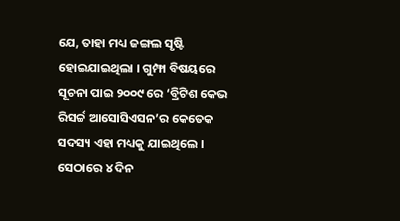ଯେ, ତାହା ମଧ୍ୟ ଜଙ୍ଗଲ ସୃଷ୍ଟି ହୋଇଯାଇଥିଲା । ଗୁମ୍ଫା ବିଷୟରେ ସୂଚନା ପାଇ ୨୦୦୯ ରେ ‘ବ୍ରିଟିଶ କେଭ ରିସର୍ଚ୍ଚ ଆସୋସିଏସନ’ର କେତେକ ସଦସ୍ୟ ଏହା ମଧ୍ୟକୁ ଯାଇଥିଲେ । ସେଠାରେ ୪ ଦିନ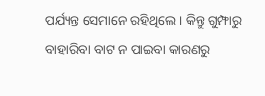ପର୍ଯ୍ୟନ୍ତ ସେମାନେ ରହିଥିଲେ । କିନ୍ତୁ ଗୁମ୍ଫାରୁ ବାହାରିବା ବାଟ ନ ପାଇବା କାରଣରୁ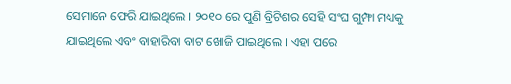ସେମାନେ ଫେରି ଯାଇଥିଲେ । ୨୦୧୦ ରେ ପୁଣି ବ୍ରିଟିଶର ସେହି ସଂଘ ଗୁମ୍ଫା ମଧ୍ୟକୁ ଯାଇଥିଲେ ଏବଂ ବାହାରିବା ବାଟ ଖୋଜି ପାଇଥିଲେ । ଏହା ପରେ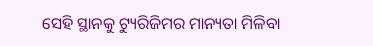ସେହି ସ୍ଥାନକୁ ଟ୍ୟୁରିଜିମର ମାନ୍ୟତା ମିଳିବା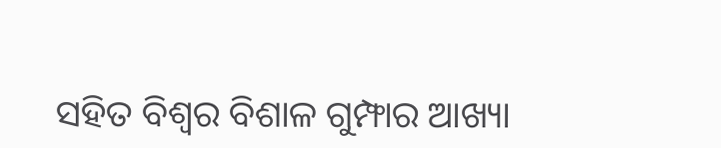ସହିତ ବିଶ୍ୱର ବିଶାଳ ଗୁମ୍ଫାର ଆଖ୍ୟା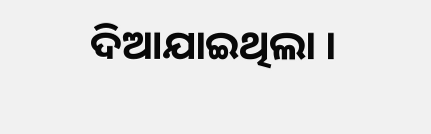ଦିଆଯାଇଥିଲା ।